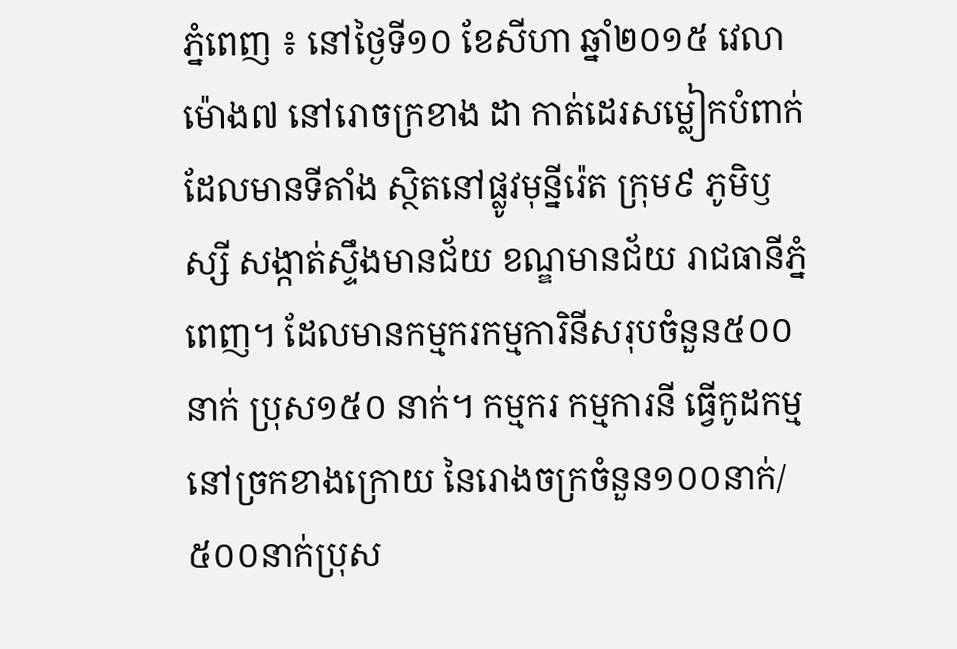ភ្នំពេញ ៖ នៅថ្ងៃទី១០ ខែសីហា ឆ្នាំ២០១៥ វេលាម៉ោង៧ នៅរោចក្រខាង ដា កាត់ដេរសម្លៀកបំពាក់ ដែលមានទីតាំង ស្ថិតនៅផ្លូវមុន្នីរ៉េត ក្រុម៩ ភូមិឫស្សី សង្កាត់ស្ទឹងមានជ័យ ខណ្ឌមានជ័យ រាជធានីភ្នំពេញ។ ដែលមានកម្មករកម្មការិនីសរុបចំនួន៥០០ នាក់ ប្រុស១៥០ នាក់។ កម្មករ កម្មការនី ធ្វើកូដកម្មនៅច្រកខាងក្រោយ នៃរោងចក្រចំនួន១០០នាក់/៥០០នាក់ប្រុស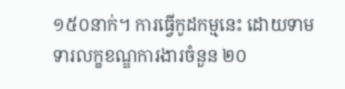១៥០នាក់។ ការធ្វើកូដកម្មនេះ ដោយទាមទារលក្ខខណ្ឌការងារចំនួន ២០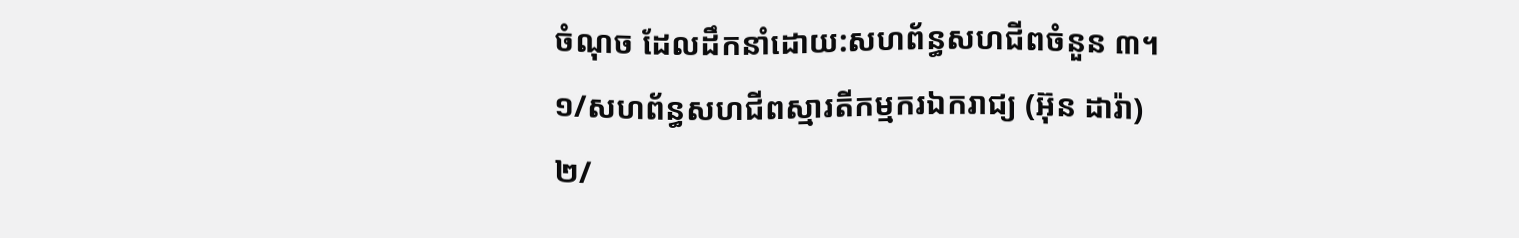ចំណុច ដែលដឹកនាំដោយ:សហព័ន្ធសហជីពចំនួន ៣។
១/សហព័ន្ធសហជីពស្មារតីកម្មករឯករាជ្យ (អ៊ុន ដារ៉ា)
២/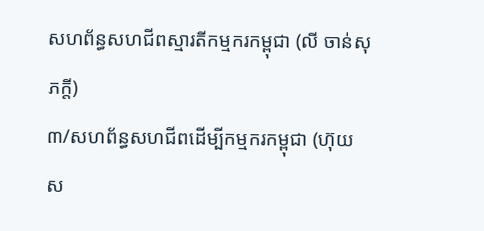សហព័ន្ធសហជីពស្មារតីកម្មករកម្ពុជា (លី ចាន់សុភក្តី)
៣/សហព័ន្ធសហជីពដើម្បីកម្មករកម្ពុជា (ហ៊ុយ ស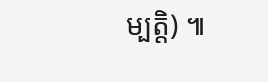ម្បត្តិ) ៕